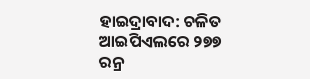ହାଇଦ୍ରାବାଦ: ଚଳିତ ଆଇପିଏଲରେ ୨୭୭ ରନ୍ର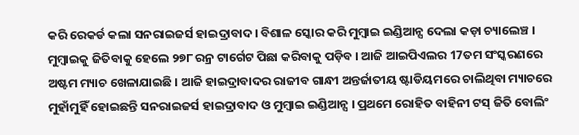କରି ରେକର୍ଡ କଲା ସନରାଇଜର୍ସ ହାଇଦ୍ରାବାଦ। ବିଶାଳ ସ୍କୋର କରି ମୁମ୍ବାଇ ଇଣ୍ଡିଆନ୍ସ ଦେଲା କଡ଼ା ଚ୍ୟାଲେଞ୍ଚ । ମୁମ୍ବାଇକୁ ଜିତିବାକୁ ହେଲେ ୨୭୮ ରନ୍ର ଟାର୍ଗେଟ ପିଛା କରିବାକୁ ପଡ଼ିବ । ଆଜି ଆଇପିଏଲର 17ତମ ସଂସ୍କରଣରେ ଅଷ୍ଟମ ମ୍ୟାଚ ଖେଳାଯାଇଛି । ଆଜି ହାଇଦ୍ରାବାଦର ରାଜୀବ ଗାନ୍ଧୀ ଅନ୍ତର୍ଜାତୀୟ ଷ୍ଟାଡିୟମରେ ଚାଲିଥିବା ମ୍ୟାଚରେ ମୁହାଁମୁହିଁ ହୋଇଛନ୍ତି ସନରାଇଜର୍ସ ହାଇଦ୍ରାବାଦ ଓ ମୁମ୍ବାଇ ଇଣ୍ଡିଆନ୍ସ । ପ୍ରଥମେ ରୋହିତ ବାହିନୀ ଟସ୍ ଜିତି ବୋଲିଂ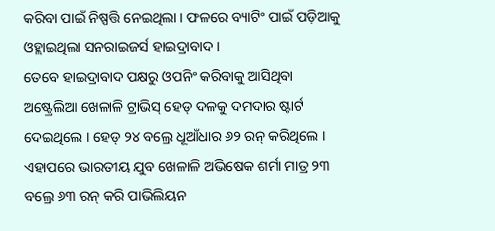କରିବା ପାଇଁ ନିଷ୍ପତ୍ତି ନେଇଥିଲା । ଫଳରେ ବ୍ୟାଟିଂ ପାଇଁ ପଡ଼ିଆକୁ ଓହ୍ଲାଇଥିଲା ସନରାଇଜର୍ସ ହାଇଦ୍ରାବାଦ ।
ତେବେ ହାଇଦ୍ରାବାଦ ପକ୍ଷରୁ ଓପନିଂ କରିବାକୁ ଆସିଥିବା ଅଷ୍ଟ୍ରେଲିଆ ଖେଳାଳି ଟ୍ରାଭିସ୍ ହେଡ୍ ଦଳକୁ ଦମଦାର ଷ୍ଟାର୍ଟ ଦେଇଥିଲେ । ହେଡ୍ ୨୪ ବଲ୍ରେ ଧୂଆଁଧାର ୬୨ ରନ୍ କରିଥିଲେ । ଏହାପରେ ଭାରତୀୟ ଯୁବ ଖେଳାଳି ଅଭିଷେକ ଶର୍ମା ମାତ୍ର ୨୩ ବଲ୍ରେ ୬୩ ରନ୍ କରି ପାଭିଲିୟନ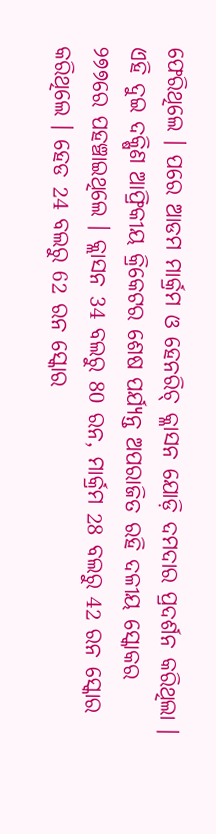ଫେରିଥିଲେ । ପରେ ଆଡମ ମାର୍କ୍ରମ ଓ ହେନରିଚ୍ କ୍ଳାସନ ଯୋଡ଼ି ଦମଦାର ପ୍ରଦର୍ଶନ କରିଥିଲା । ଏହି ଦୁଇ ଦକ୍ଷିଣ ଆଫ୍ରିକୀୟ କ୍ରିକେଟର ଶେଷ ପର୍ଯ୍ୟନ୍ତ ଅପରାଜିତ ରହି ଦଳୀୟ ସ୍କୋକର ୨୭୭ରେ ପହଞ୍ଚାଇଥିଲେ । କ୍ଲାସନ 34 ବଲରୁ 80 ରନ, ମାର୍କ୍ରମ 28 ବଲରୁ 42 ରନ ସ୍କୋର କରିଥିଲେ । ହେଡ 24 ବଲରୁ 62 ରନ ସ୍କୋର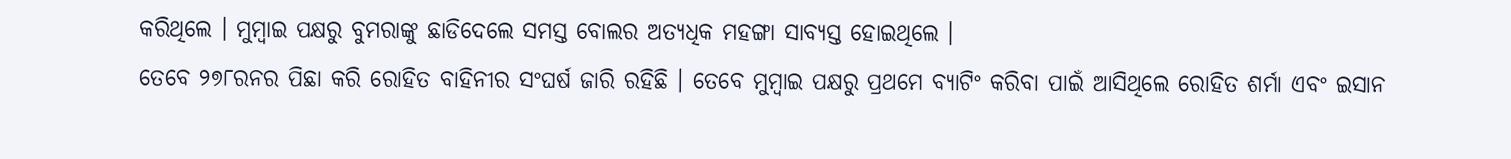କରିଥିଲେ । ମୁମ୍ବାଇ ପକ୍ଷରୁ ବୁମରାଙ୍କୁ ଛାଡିଦେଲେ ସମସ୍ତ ବୋଲର ଅତ୍ୟଧିକ ମହଙ୍ଗା ସାବ୍ୟସ୍ତ ହୋଇଥିଲେ ।
ତେବେ ୨୭୮ରନର ପିଛା କରି ରୋହିତ ବାହିନୀର ସଂଘର୍ଷ ଜାରି ରହିଛି । ତେବେ ମୁମ୍ବାଇ ପକ୍ଷରୁ ପ୍ରଥମେ ବ୍ୟାଟିଂ କରିବା ପାଇଁ ଆସିଥିଲେ ରୋହିତ ଶର୍ମା ଏବଂ ଇସାନ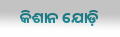କିଶାନ ଯୋଡ଼ି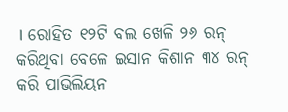। ରୋହିତ ୧୨ଟି ବଲ ଖେଳି ୨୬ ରନ୍ କରିଥିବା ବେଳେ ଇସାନ କିଶାନ ୩୪ ରନ୍ କରି ପାଭିଲିୟନ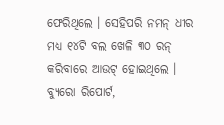ଫେରିଥିଲେ । ସେହିପରି ନମନ୍ ଧୀର ମଧ୍ୟ ୧୪ଟି ବଲ ଖେଳି ୩୦ ରନ୍ କରିବାରେ ଆଉଟ୍ ହୋଇଥିଲେ ।
ବ୍ୟୁରୋ ରିପୋର୍ଟ,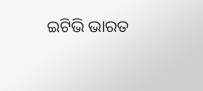ଇଟିଭି ଭାରତ